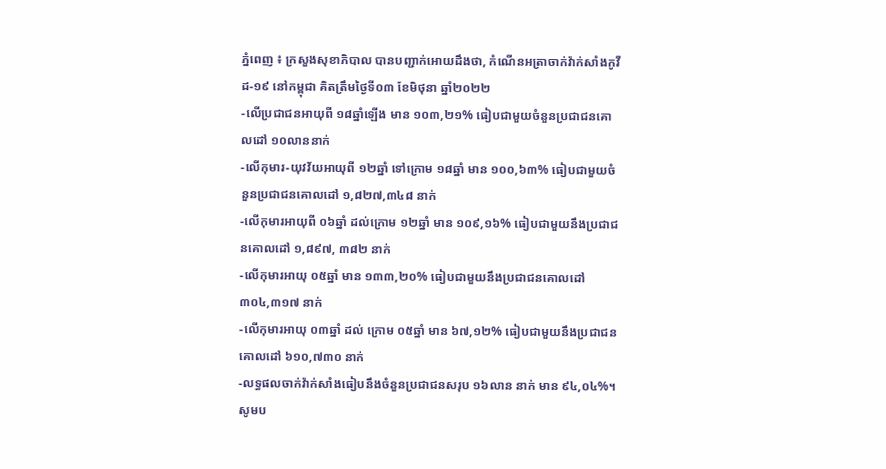ភ្នំពេញ ៖ ក្រសួងសុខាភិបាល បានបញ្ជាក់អោយដឹងថា, កំណេីនអត្រាចាក់វ៉ាក់សាំងកូវីដ-១៩ នៅកម្ពុជា គិតត្រឹមថ្ងៃទី០៣ ខែមិថុនា ឆ្នាំ២០២២
-លើប្រជាជនអាយុពី ១៨ឆ្នាំឡើង មាន ១០៣,២១% ធៀបជាមួយចំនួនប្រជាជនគោលដៅ ១០លាននាក់
-លើកុមារ-យុវវ័យអាយុពី ១២ឆ្នាំ ទៅក្រោម ១៨ឆ្នាំ មាន ១០០,៦៣% ធៀបជាមួយចំនួនប្រជាជនគោលដៅ ១,៨២៧,៣៤៨ នាក់
-លើកុមារអាយុពី ០៦ឆ្នាំ ដល់ក្រោម ១២ឆ្នាំ មាន ១០៩,១៦% ធៀបជាមួយនឹងប្រជាជនគោលដៅ ១,៨៩៧, ៣៨២ នាក់
-លើកុមារអាយុ ០៥ឆ្នាំ មាន ១៣៣,២០% ធៀបជាមួយនឹងប្រជាជនគោលដៅ ៣០៤,៣១៧ នាក់
-លើកុមារអាយុ ០៣ឆ្នាំ ដល់ ក្រោម ០៥ឆ្នាំ មាន ៦៧,១២% ធៀបជាមួយនឹងប្រជាជនគោលដៅ ៦១០,៧៣០ នាក់
-លទ្ធផលចាក់វ៉ាក់សាំងធៀបនឹងចំនួនប្រជាជនសរុប ១៦លាន នាក់ មាន ៩៤,០៤%។
សូមប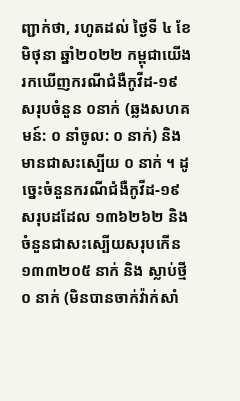ញ្ជាក់ថា, រហូតដល់ ថ្ងៃទី ៤ ខែមិថុនា ឆ្នាំ២០២២ កម្ពុជាយេីងរកឃេីញករណីជំងឺកូវីដ-១៩ សរុបចំនួន ០នាក់ (ឆ្លងសហគមន៍: ០ នាំចូល: ០ នាក់) និងមានជាសះស្បេីយ ០ នាក់ ។ ដូច្នេះចំនួនករណីជំងឺកូវីដ-១៩សរុបដដែល ១៣៦២៦២ និងចំនួនជាសះស្បេីយសរុបកេីន ១៣៣២០៥ នាក់ និង ស្លាប់ថ្មី ០ នាក់ (មិនបានចាក់វ៉ាក់សាំ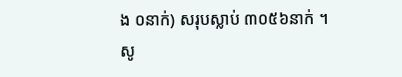ង ០នាក់) សរុបស្លាប់ ៣០៥៦នាក់ ។ សូ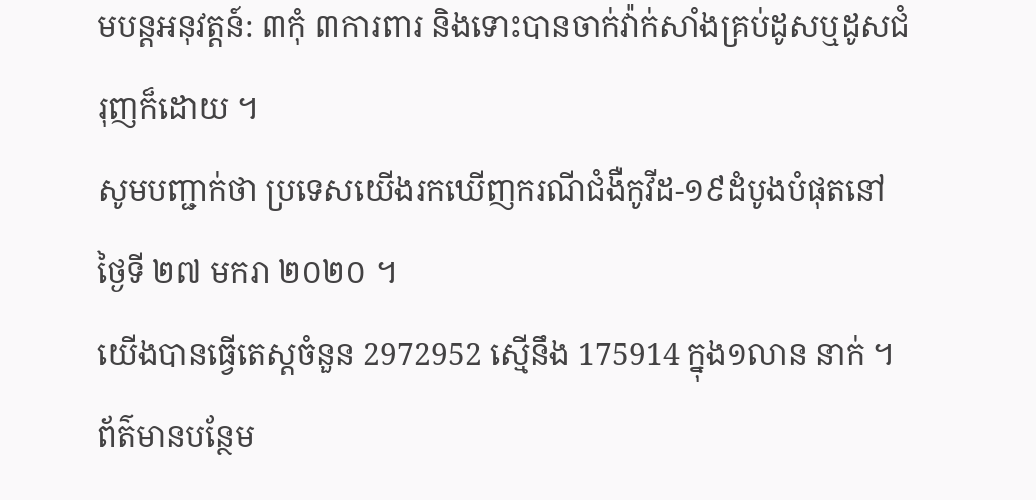មបន្តអនុវត្តន៍: ៣កុំ ៣ការពារ និងទោះបានចាក់វ៉ាក់សាំងគ្រប់ដូសឬដូសជំរុញក៏ដោយ ។
សូមបញ្ជាក់ថា ប្រទេសយេីងរកឃេីញករណីជំងឺកូវីដ-១៩ដំបូងបំផុតនៅថ្ងៃទី ២៧ មករា ២០២០ ។
យេីងបានធ្វេីតេស្តចំនួន 2972952 ស្មេីនឹង 175914 ក្នុង១លាន នាក់ ។ ព័ត៌មានបន្ថែម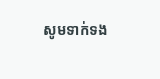សូមទាក់ទង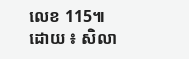លេខ 115៕
ដោយ ៖ សិលា